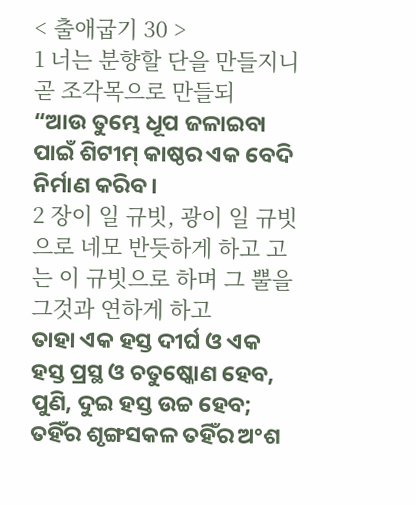< 출애굽기 30 >
1 너는 분향할 단을 만들지니 곧 조각목으로 만들되
“ଆଉ ତୁମ୍ଭେ ଧୂପ ଜଳାଇବା ପାଇଁ ଶିଟୀମ୍ କାଷ୍ଠର ଏକ ବେଦି ନିର୍ମାଣ କରିବ।
2 장이 일 규빗, 광이 일 규빗으로 네모 반듯하게 하고 고는 이 규빗으로 하며 그 뿔을 그것과 연하게 하고
ତାହା ଏକ ହସ୍ତ ଦୀର୍ଘ ଓ ଏକ ହସ୍ତ ପ୍ରସ୍ଥ ଓ ଚତୁଷ୍କୋଣ ହେବ, ପୁଣି, ଦୁଇ ହସ୍ତ ଉଚ୍ଚ ହେବ; ତହିଁର ଶୃଙ୍ଗସକଳ ତହିଁର ଅଂଶ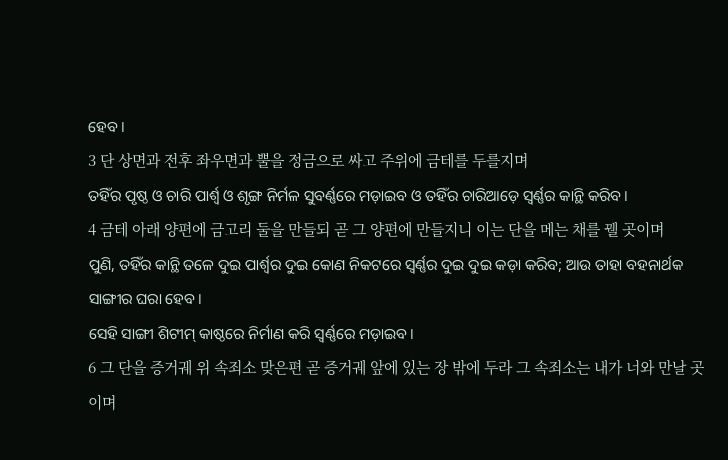ହେବ।
3 단 상면과 전후 좌우면과 뿔을 정금으로 싸고 주위에 금테를 두를지며
ତହିଁର ପୃଷ୍ଠ ଓ ଚାରି ପାର୍ଶ୍ୱ ଓ ଶୃଙ୍ଗ ନିର୍ମଳ ସୁବର୍ଣ୍ଣରେ ମଡ଼ାଇବ ଓ ତହିଁର ଚାରିଆଡ଼େ ସ୍ୱର୍ଣ୍ଣର କାନ୍ଥି କରିବ।
4 금테 아래 양편에 금고리 둘을 만들되 곧 그 양편에 만들지니 이는 단을 메는 채를 꿸 곳이며
ପୁଣି, ତହିଁର କାନ୍ଥି ତଳେ ଦୁଇ ପାର୍ଶ୍ୱର ଦୁଇ କୋଣ ନିକଟରେ ସ୍ୱର୍ଣ୍ଣର ଦୁଇ ଦୁଇ କଡ଼ା କରିବ; ଆଉ ତାହା ବହନାର୍ଥକ ସାଙ୍ଗୀର ଘରା ହେବ।
ସେହି ସାଙ୍ଗୀ ଶିଟୀମ୍ କାଷ୍ଠରେ ନିର୍ମାଣ କରି ସ୍ୱର୍ଣ୍ଣରେ ମଡ଼ାଇବ।
6 그 단을 증거궤 위 속죄소 맞은편 곧 증거궤 앞에 있는 장 밖에 두라 그 속죄소는 내가 너와 만날 곳이며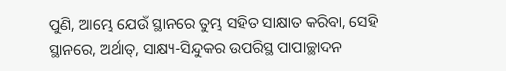ପୁଣି, ଆମ୍ଭେ ଯେଉଁ ସ୍ଥାନରେ ତୁମ୍ଭ ସହିତ ସାକ୍ଷାତ କରିବା, ସେହି ସ୍ଥାନରେ, ଅର୍ଥାତ୍, ସାକ୍ଷ୍ୟ-ସିନ୍ଦୁକର ଉପରିସ୍ଥ ପାପାଚ୍ଛାଦନ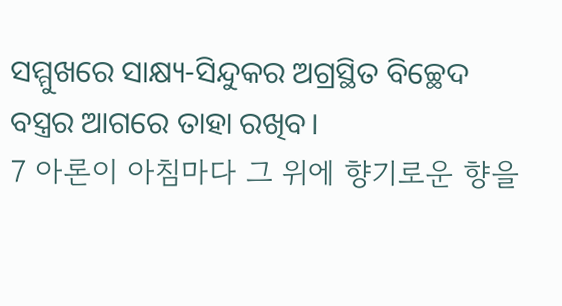ସମ୍ମୁଖରେ ସାକ୍ଷ୍ୟ-ସିନ୍ଦୁକର ଅଗ୍ରସ୍ଥିତ ବିଚ୍ଛେଦ ବସ୍ତ୍ରର ଆଗରେ ତାହା ରଖିବ।
7 아론이 아침마다 그 위에 향기로운 향을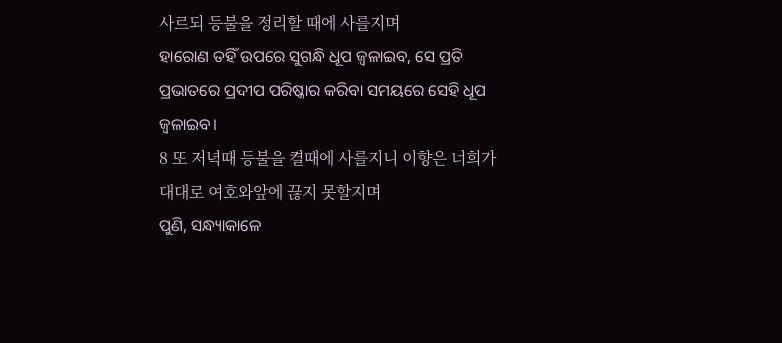사르되 등불을 정리할 때에 사를지며
ହାରୋଣ ତହିଁ ଉପରେ ସୁଗନ୍ଧି ଧୂପ ଜ୍ୱଳାଇବ, ସେ ପ୍ରତି ପ୍ରଭାତରେ ପ୍ରଦୀପ ପରିଷ୍କାର କରିବା ସମୟରେ ସେହି ଧୂପ ଜ୍ୱଳାଇବ।
8 또 저녁때 등불을 켤때에 사를지니 이향은 너희가 대대로 여호와앞에 끊지 못할지며
ପୁଣି, ସନ୍ଧ୍ୟାକାଳେ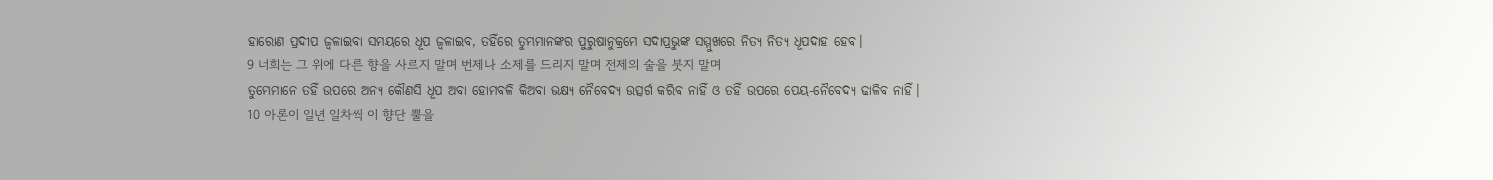ହାରୋଣ ପ୍ରଦୀପ ଜ୍ୱଳାଇବା ସମୟରେ ଧୂପ ଜ୍ୱଳାଇବ, ତହିଁରେ ତୁମ୍ଭମାନଙ୍କର ପୁରୁଷାନୁକ୍ରମେ ସଦାପ୍ରଭୁଙ୍କ ସମ୍ମୁଖରେ ନିତ୍ୟ ନିତ୍ୟ ଧୂପଦାହ ହେବ।
9 너희는 그 위에 다른 향을 사르지 말며 번제나 소제를 드리지 말며 전제의 술을 붓지 말며
ତୁମ୍ଭେମାନେ ତହିଁ ଉପରେ ଅନ୍ୟ କୌଣସି ଧୂପ ଅବା ହୋମବଳି କିଅବା ଭକ୍ଷ୍ୟ ନୈବେଦ୍ୟ ଉତ୍ସର୍ଗ କରିବ ନାହିଁ ଓ ତହିଁ ଉପରେ ପେୟ-ନୈବେଦ୍ୟ ଢାଳିବ ନାହିଁ।
10 아론이 일년 일차씩 이 향단 뿔을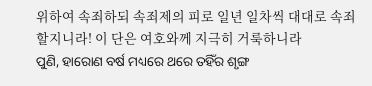위하여 속죄하되 속죄제의 피로 일년 일차씩 대대로 속죄할지니라! 이 단은 여호와께 지극히 거룩하니라
ପୁଣି, ହାରୋଣ ବର୍ଷ ମଧ୍ୟରେ ଥରେ ତହିଁର ଶୃଙ୍ଗ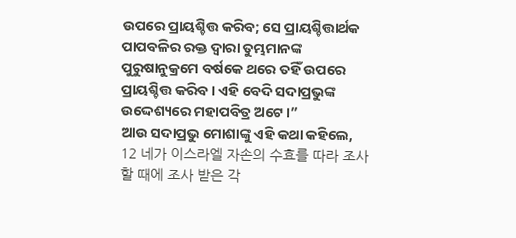ଉପରେ ପ୍ରାୟଶ୍ଚିତ୍ତ କରିବ; ସେ ପ୍ରାୟଶ୍ଚିତ୍ତାର୍ଥକ ପାପବଳିର ରକ୍ତ ଦ୍ୱାରା ତୁମ୍ଭମାନଙ୍କ ପୁରୁଷାନୁକ୍ରମେ ବର୍ଷକେ ଥରେ ତହିଁ ଉପରେ ପ୍ରାୟଶ୍ଚିତ୍ତ କରିବ। ଏହି ବେଦି ସଦାପ୍ରଭୁଙ୍କ ଉଦ୍ଦେଶ୍ୟରେ ମହାପବିତ୍ର ଅଟେ।”
ଆଉ ସଦାପ୍ରଭୁ ମୋଶାଙ୍କୁ ଏହି କଥା କହିଲେ,
12 네가 이스라엘 자손의 수효를 따라 조사할 때에 조사 받은 각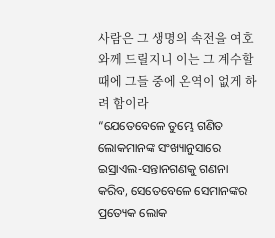사람은 그 생명의 속전을 여호와께 드릴지니 이는 그 계수할 때에 그들 중에 온역이 없게 하려 함이라
“ଯେତେବେଳେ ତୁମ୍ଭେ ଗଣିତ ଲୋକମାନଙ୍କ ସଂଖ୍ୟାନୁସାରେ ଇସ୍ରାଏଲ-ସନ୍ତାନଗଣକୁ ଗଣନା କରିବ, ସେତେବେଳେ ସେମାନଙ୍କର ପ୍ରତ୍ୟେକ ଲୋକ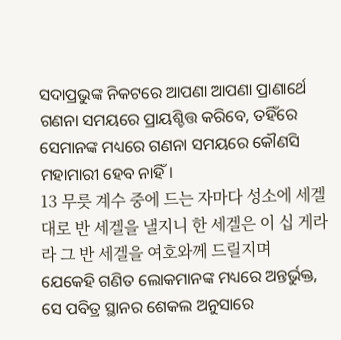ସଦାପ୍ରଭୁଙ୍କ ନିକଟରେ ଆପଣା ଆପଣା ପ୍ରାଣାର୍ଥେ ଗଣନା ସମୟରେ ପ୍ରାୟଶ୍ଚିତ୍ତ କରିବେ, ତହିଁରେ ସେମାନଙ୍କ ମଧ୍ୟରେ ଗଣନା ସମୟରେ କୌଣସି ମହାମାରୀ ହେବ ନାହିଁ।
13 무릇 계수 중에 드는 자마다 성소에 세겔대로 반 세겔을 낼지니 한 세겔은 이 십 게라라 그 반 세겔을 여호와께 드릴지며
ଯେକେହି ଗଣିତ ଲୋକମାନଙ୍କ ମଧ୍ୟରେ ଅନ୍ତର୍ଭୁକ୍ତ, ସେ ପବିତ୍ର ସ୍ଥାନର ଶେକଲ ଅନୁସାରେ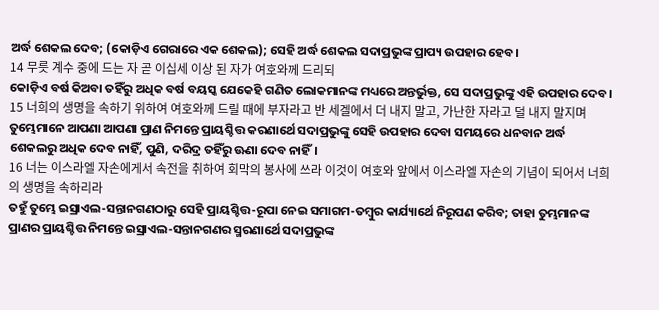ଅର୍ଦ୍ଧ ଶେକଲ ଦେବ; (କୋଡ଼ିଏ ଗେରାରେ ଏକ ଶେକଲ); ସେହି ଅର୍ଦ୍ଧ ଶେକଲ ସଦାପ୍ରଭୁଙ୍କ ପ୍ରାପ୍ୟ ଉପହାର ହେବ।
14 무릇 계수 중에 드는 자 곧 이십세 이상 된 자가 여호와께 드리되
କୋଡ଼ିଏ ବର୍ଷ କିଅବା ତହିଁରୁ ଅଧିକ ବର୍ଷ ବୟସ୍କ ଯେକେହି ଗଣିତ ଲୋକମାନଙ୍କ ମଧ୍ୟରେ ଅନ୍ତର୍ଭୁକ୍ତ, ସେ ସଦାପ୍ରଭୁଙ୍କୁ ଏହି ଉପହାର ଦେବ।
15 너희의 생명을 속하기 위하여 여호와께 드릴 때에 부자라고 반 세겔에서 더 내지 말고, 가난한 자라고 덜 내지 말지며
ତୁମ୍ଭେମାନେ ଆପଣା ଆପଣା ପ୍ରାଣ ନିମନ୍ତେ ପ୍ରାୟଶ୍ଚିତ୍ତ କରଣାର୍ଥେ ସଦାପ୍ରଭୁଙ୍କୁ ସେହି ଉପହାର ଦେବା ସମୟରେ ଧନବାନ ଅର୍ଦ୍ଧ ଶେକଲରୁ ଅଧିକ ଦେବ ନାହିଁ, ପୁଣି, ଦରିଦ୍ର ତହିଁରୁ ଊଣା ଦେବ ନାହିଁ।
16 너는 이스라엘 자손에게서 속전을 취하여 회막의 봉사에 쓰라 이것이 여호와 앞에서 이스라엘 자손의 기념이 되어서 너희의 생명을 속하리라
ତହୁଁ ତୁମ୍ଭେ ଇସ୍ରାଏଲ-ସନ୍ତାନଗଣଠାରୁ ସେହି ପ୍ରାୟଶ୍ଚିତ୍ତ-ରୂପା ନେଇ ସମାଗମ-ତମ୍ବୁର କାର୍ଯ୍ୟାର୍ଥେ ନିରୂପଣ କରିବ; ତାହା ତୁମ୍ଭମାନଙ୍କ ପ୍ରାଣର ପ୍ରାୟଶ୍ଚିତ୍ତ ନିମନ୍ତେ ଇସ୍ରାଏଲ-ସନ୍ତାନଗଣର ସ୍ମରଣାର୍ଥେ ସଦାପ୍ରଭୁଙ୍କ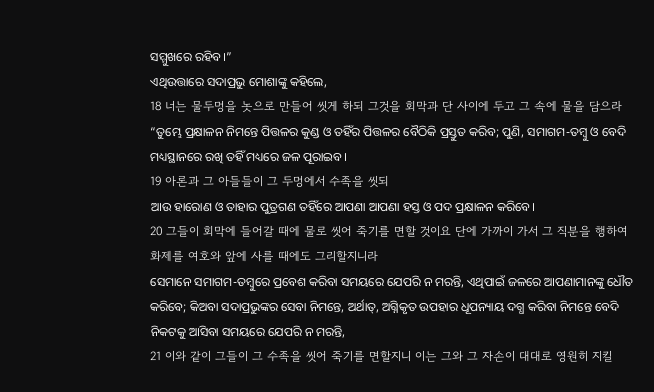ସମ୍ମୁଖରେ ରହିବ।”
ଏଥିଉତ୍ତାରେ ସଦାପ୍ରଭୁ ମୋଶାଙ୍କୁ କହିଲେ,
18 너는 물두멍을 놋으로 만들어 씻게 하되 그것을 회막과 단 사이에 두고 그 속에 물을 담으라
“ତୁମ୍ଭେ ପ୍ରକ୍ଷାଳନ ନିମନ୍ତେ ପିତ୍ତଳର କୁଣ୍ଡ ଓ ତହିଁର ପିତ୍ତଳର ବୈଠିକି ପ୍ରସ୍ତୁତ କରିବ; ପୁଣି, ସମାଗମ-ତମ୍ବୁ ଓ ବେଦି ମଧ୍ୟସ୍ଥାନରେ ରଖି ତହିଁ ମଧ୍ୟରେ ଜଳ ପୂରାଇବ।
19 아론과 그 아들들이 그 두멍에서 수족을 씻되
ଆଉ ହାରୋଣ ଓ ତାହାର ପୁତ୍ରଗଣ ତହିଁରେ ଆପଣା ଆପଣା ହସ୍ତ ଓ ପଦ ପ୍ରକ୍ଷାଳନ କରିବେ।
20 그들이 회막에 들어갈 때에 물로 씻어 죽기를 면할 것이요 단에 가까이 가서 그 직분을 행하여 화제를 여호와 앞에 사를 때에도 그리할지니라
ସେମାନେ ସମାଗମ-ତମ୍ବୁରେ ପ୍ରବେଶ କରିବା ସମୟରେ ଯେପରି ନ ମରନ୍ତି, ଏଥିପାଇଁ ଜଳରେ ଆପଣାମାନଙ୍କୁ ଧୌତ କରିବେ; କିଅବା ସଦାପ୍ରଭୁଙ୍କର ସେବା ନିମନ୍ତେ, ଅର୍ଥାତ୍, ଅଗ୍ନିକୃତ ଉପହାର ଧୂପନ୍ୟାୟ ଦଗ୍ଧ କରିବା ନିମନ୍ତେ ବେଦି ନିକଟକୁ ଆସିବା ସମୟରେ ଯେପରି ନ ମରନ୍ତି,
21 이와 같이 그들이 그 수족을 씻어 죽기를 면할지니 이는 그와 그 자손이 대대로 영원히 지킬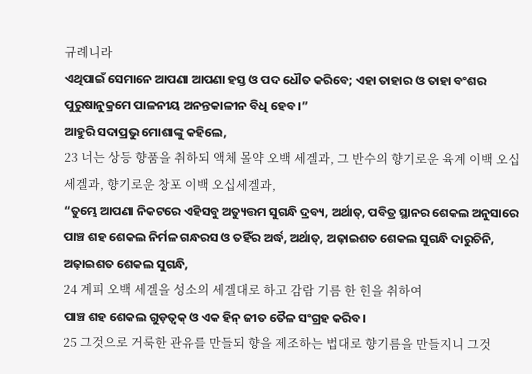규례니라
ଏଥିପାଇଁ ସେମାନେ ଆପଣା ଆପଣା ହସ୍ତ ଓ ପଦ ଧୌତ କରିବେ; ଏହା ତାହାର ଓ ତାହା ବଂଶର ପୁରୁଷାନୁକ୍ରମେ ପାଳନୀୟ ଅନନ୍ତକାଳୀନ ବିଧି ହେବ।”
ଆହୁରି ସଦାପ୍ରଭୁ ମୋଶାଙ୍କୁ କହିଲେ,
23 너는 상등 향품을 취하되 액체 몰약 오백 세겔과, 그 반수의 향기로운 육계 이백 오십세겔과, 향기로운 창포 이백 오십세겔과,
“ତୁମ୍ଭେ ଆପଣା ନିକଟରେ ଏହିସବୁ ଅତ୍ୟୁତ୍ତମ ସୁଗନ୍ଧି ଦ୍ରବ୍ୟ, ଅର୍ଥାତ୍, ପବିତ୍ର ସ୍ଥାନର ଶେକଲ ଅନୁସାରେ ପାଞ୍ଚ ଶହ ଶେକଲ ନିର୍ମଳ ଗନ୍ଧରସ ଓ ତହିଁର ଅର୍ଦ୍ଧ, ଅର୍ଥାତ୍, ଅଢ଼ାଇଶତ ଶେକଲ ସୁଗନ୍ଧି ଦାରୁଚିନି, ଅଢ଼ାଇଶତ ଶେକଲ ସୁଗନ୍ଧି,
24 계피 오백 세겔을 성소의 세겔대로 하고 감람 기름 한 힌을 취하여
ପାଞ୍ଚ ଶହ ଶେକଲ ଗୁଡ଼ତ୍ୱକ୍ ଓ ଏକ ହିନ୍ ଜୀତ ତୈଳ ସଂଗ୍ରହ କରିବ।
25 그것으로 거룩한 관유를 만들되 향을 제조하는 법대로 향기름을 만들지니 그것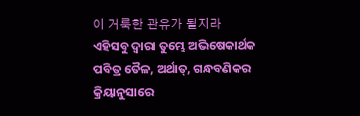이 거룩한 관유가 될지라
ଏହିସବୁ ଦ୍ୱାରା ତୁମ୍ଭେ ଅଭିଷେକାର୍ଥକ ପବିତ୍ର ତୈଳ, ଅର୍ଥାତ୍, ଗନ୍ଧବଣିକର କ୍ରିୟାନୁସାରେ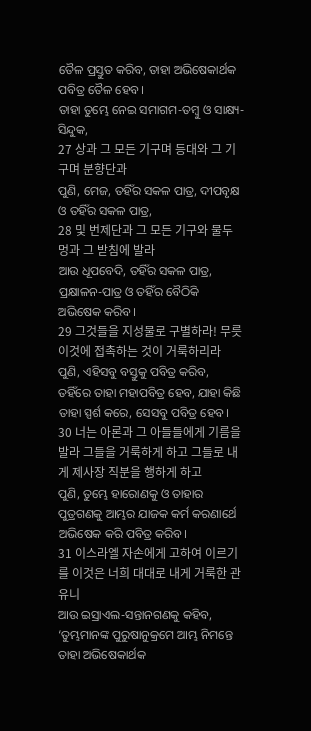ତୈଳ ପ୍ରସ୍ତୁତ କରିବ, ତାହା ଅଭିଷେକାର୍ଥକ ପବିତ୍ର ତୈଳ ହେବ।
ତାହା ତୁମ୍ଭେ ନେଇ ସମାଗମ-ତମ୍ବୁ ଓ ସାକ୍ଷ୍ୟ-ସିନ୍ଦୁକ,
27 상과 그 모든 기구며 등대와 그 기구며 분향단과
ପୁଣି, ମେଜ, ତହିଁର ସକଳ ପାତ୍ର, ଦୀପବୃକ୍ଷ ଓ ତହିଁର ସକଳ ପାତ୍ର,
28 및 번제단과 그 모든 기구와 물두멍과 그 받침에 발라
ଆଉ ଧୂପବେଦି, ତହିଁର ସକଳ ପାତ୍ର, ପ୍ରକ୍ଷାଳନ-ପାତ୍ର ଓ ତହିଁର ବୈଠିକି ଅଭିଷେକ କରିବ।
29 그것들을 지성물로 구별하라! 무릇 이것에 접촉하는 것이 거룩하리라
ପୁଣି, ଏହିସବୁ ବସ୍ତୁକୁ ପବିତ୍ର କରିବ, ତହିଁରେ ତାହା ମହାପବିତ୍ର ହେବ, ଯାହା କିଛି ତାହା ସ୍ପର୍ଶ କରେ, ସେସବୁ ପବିତ୍ର ହେବ।
30 너는 아론과 그 아들들에게 기름을 발라 그들을 거룩하게 하고 그들로 내게 제사장 직분을 행하게 하고
ପୁଣି, ତୁମ୍ଭେ ହାରୋଣକୁ ଓ ତାହାର ପୁତ୍ରଗଣକୁ ଆମ୍ଭର ଯାଜକ କର୍ମ କରଣାର୍ଥେ ଅଭିଷେକ କରି ପବିତ୍ର କରିବ।
31 이스라엘 자손에게 고하여 이르기를 이것은 너희 대대로 내게 거룩한 관유니
ଆଉ ଇସ୍ରାଏଲ-ସନ୍ତାନଗଣକୁ କହିବ, ‘ତୁମ୍ଭମାନଙ୍କ ପୁରୁଷାନୁକ୍ରମେ ଆମ୍ଭ ନିମନ୍ତେ ତାହା ଅଭିଷେକାର୍ଥକ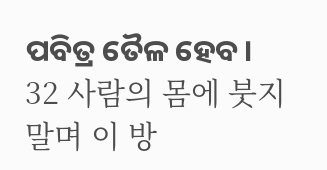ପବିତ୍ର ତୈଳ ହେବ।
32 사람의 몸에 붓지 말며 이 방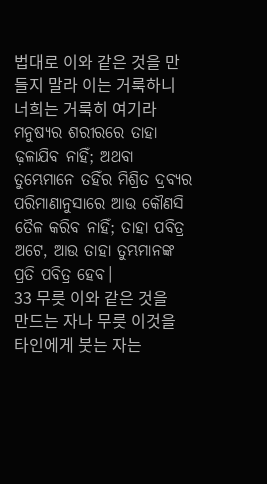법대로 이와 같은 것을 만들지 말라 이는 거룩하니 너희는 거룩히 여기라
ମନୁଷ୍ୟର ଶରୀରରେ ତାହା ଢ଼ଳାଯିବ ନାହିଁ; ଅଥବା ତୁମ୍ଭେମାନେ ତହିଁର ମିଶ୍ରିତ ଦ୍ରବ୍ୟର ପରିମାଣାନୁସାରେ ଆଉ କୌଣସି ତୈଳ କରିବ ନାହିଁ; ତାହା ପବିତ୍ର ଅଟେ, ଆଉ ତାହା ତୁମ୍ଭମାନଙ୍କ ପ୍ରତି ପବିତ୍ର ହେବ।
33 무릇 이와 같은 것을 만드는 자나 무릇 이것을 타인에게 붓는 자는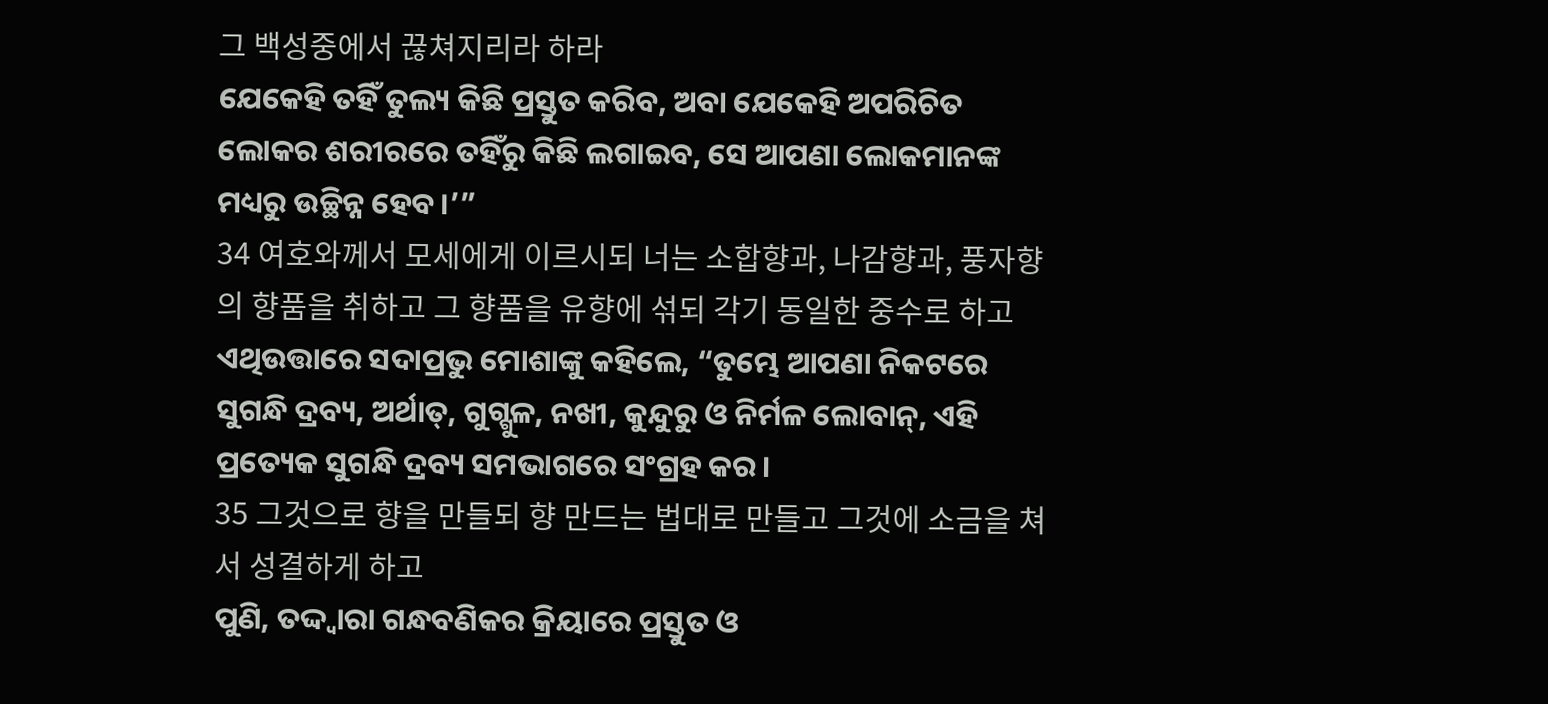그 백성중에서 끊쳐지리라 하라
ଯେକେହି ତହିଁ ତୁଲ୍ୟ କିଛି ପ୍ରସ୍ତୁତ କରିବ, ଅବା ଯେକେହି ଅପରିଚିତ ଲୋକର ଶରୀରରେ ତହିଁରୁ କିଛି ଲଗାଇବ, ସେ ଆପଣା ଲୋକମାନଙ୍କ ମଧ୍ୟରୁ ଉଚ୍ଛିନ୍ନ ହେବ।’”
34 여호와께서 모세에게 이르시되 너는 소합향과, 나감향과, 풍자향의 향품을 취하고 그 향품을 유향에 섞되 각기 동일한 중수로 하고
ଏଥିଉତ୍ତାରେ ସଦାପ୍ରଭୁ ମୋଶାଙ୍କୁ କହିଲେ, “ତୁମ୍ଭେ ଆପଣା ନିକଟରେ ସୁଗନ୍ଧି ଦ୍ରବ୍ୟ, ଅର୍ଥାତ୍, ଗୁଗ୍ଗୁଳ, ନଖୀ, କୁନ୍ଦୁରୁ ଓ ନିର୍ମଳ ଲୋବାନ୍, ଏହି ପ୍ରତ୍ୟେକ ସୁଗନ୍ଧି ଦ୍ରବ୍ୟ ସମଭାଗରେ ସଂଗ୍ରହ କର।
35 그것으로 향을 만들되 향 만드는 법대로 만들고 그것에 소금을 쳐서 성결하게 하고
ପୁଣି, ତଦ୍ଦ୍ୱାରା ଗନ୍ଧବଣିକର କ୍ରିୟାରେ ପ୍ରସ୍ତୁତ ଓ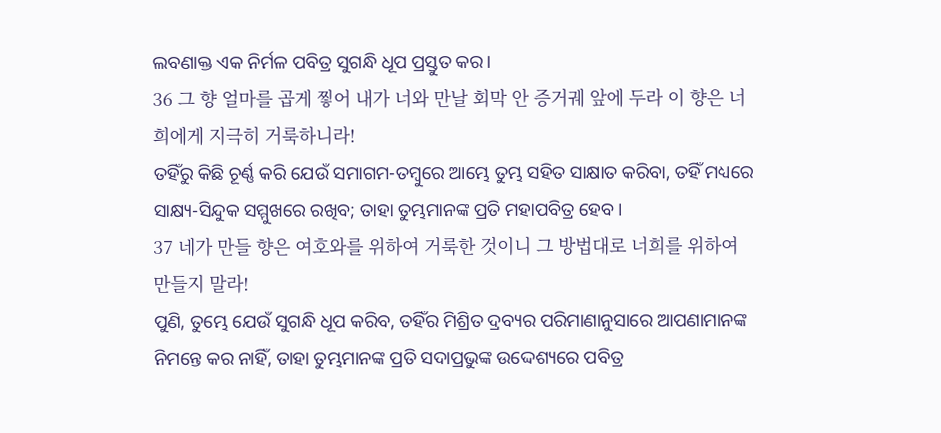ଲବଣାକ୍ତ ଏକ ନିର୍ମଳ ପବିତ୍ର ସୁଗନ୍ଧି ଧୂପ ପ୍ରସ୍ତୁତ କର।
36 그 향 얼마를 곱게 찧어 내가 너와 만날 회막 안 증거궤 앞에 두라 이 향은 너희에게 지극히 거룩하니라!
ତହିଁରୁ କିଛି ଚୂର୍ଣ୍ଣ କରି ଯେଉଁ ସମାଗମ-ତମ୍ବୁରେ ଆମ୍ଭେ ତୁମ୍ଭ ସହିତ ସାକ୍ଷାତ କରିବା, ତହିଁ ମଧ୍ୟରେ ସାକ୍ଷ୍ୟ-ସିନ୍ଦୁକ ସମ୍ମୁଖରେ ରଖିବ; ତାହା ତୁମ୍ଭମାନଙ୍କ ପ୍ରତି ମହାପବିତ୍ର ହେବ।
37 네가 만들 향은 여호와를 위하여 거룩한 것이니 그 방법대로 너희를 위하여 만들지 말라!
ପୁଣି, ତୁମ୍ଭେ ଯେଉଁ ସୁଗନ୍ଧି ଧୂପ କରିବ, ତହିଁର ମିଶ୍ରିତ ଦ୍ରବ୍ୟର ପରିମାଣାନୁସାରେ ଆପଣାମାନଙ୍କ ନିମନ୍ତେ କର ନାହିଁ, ତାହା ତୁମ୍ଭମାନଙ୍କ ପ୍ରତି ସଦାପ୍ରଭୁଙ୍କ ଉଦ୍ଦେଶ୍ୟରେ ପବିତ୍ର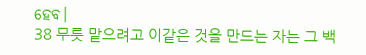ହେବ।
38 무릇 맡으려고 이같은 것을 만드는 자는 그 백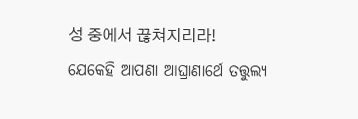성 중에서 끊쳐지리라!
ଯେକେହି ଆପଣା ଆଘ୍ରାଣାର୍ଥେ ତତ୍ତୁଲ୍ୟ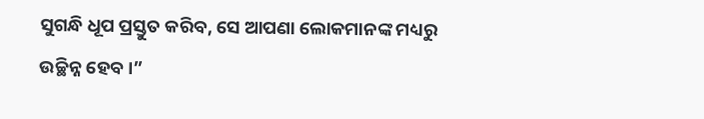ସୁଗନ୍ଧି ଧୂପ ପ୍ରସ୍ତୁତ କରିବ, ସେ ଆପଣା ଲୋକମାନଙ୍କ ମଧ୍ୟରୁ ଉଚ୍ଛିନ୍ନ ହେବ।”